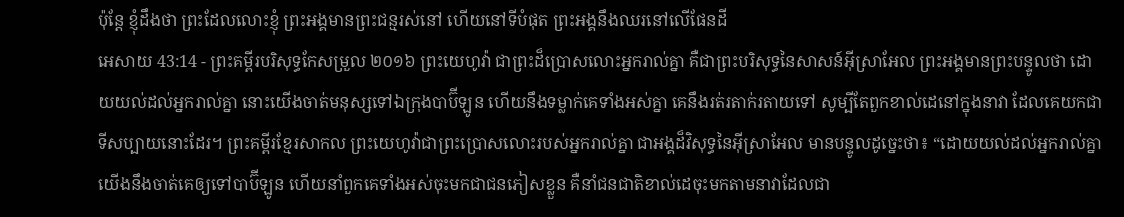ប៉ុន្តែ ខ្ញុំដឹងថា ព្រះដែលលោះខ្ញុំ ព្រះអង្គមានព្រះជន្មរស់នៅ ហើយនៅទីបំផុត ព្រះអង្គនឹងឈរនៅលើផែនដី
អេសាយ 43:14 - ព្រះគម្ពីរបរិសុទ្ធកែសម្រួល ២០១៦ ព្រះយេហូវ៉ា ជាព្រះដ៏ប្រោសលោះអ្នករាល់គ្នា គឺជាព្រះបរិសុទ្ធនៃសាសន៍អ៊ីស្រាអែល ព្រះអង្គមានព្រះបន្ទូលថា ដោយយល់ដល់អ្នករាល់គ្នា នោះយើងចាត់មនុស្សទៅឯក្រុងបាប៊ីឡូន ហើយនឹងទម្លាក់គេទាំងអស់គ្នា គេនឹងរត់រតាក់រតាយទៅ សូម្បីតែពួកខាល់ដេនៅក្នុងនាវា ដែលគេយកជាទីសប្បាយនោះដែរ។ ព្រះគម្ពីរខ្មែរសាកល ព្រះយេហូវ៉ាជាព្រះប្រោសលោះរបស់អ្នករាល់គ្នា ជាអង្គដ៏វិសុទ្ធនៃអ៊ីស្រាអែល មានបន្ទូលដូច្នេះថា៖ “ដោយយល់ដល់អ្នករាល់គ្នា យើងនឹងចាត់គេឲ្យទៅបាប៊ីឡូន ហើយនាំពួកគេទាំងអស់ចុះមកជាជនភៀសខ្លួន គឺនាំជនជាតិខាល់ដេចុះមកតាមនាវាដែលជា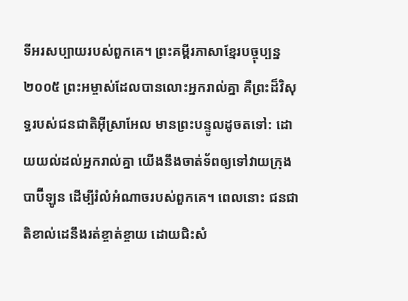ទីអរសប្បាយរបស់ពួកគេ។ ព្រះគម្ពីរភាសាខ្មែរបច្ចុប្បន្ន ២០០៥ ព្រះអម្ចាស់ដែលបានលោះអ្នករាល់គ្នា គឺព្រះដ៏វិសុទ្ធរបស់ជនជាតិអ៊ីស្រាអែល មានព្រះបន្ទូលដូចតទៅ: ដោយយល់ដល់អ្នករាល់គ្នា យើងនឹងចាត់ទ័ពឲ្យទៅវាយក្រុងបាប៊ីឡូន ដើម្បីរំលំអំណាចរបស់ពួកគេ។ ពេលនោះ ជនជាតិខាល់ដេនឹងរត់ខ្ចាត់ខ្ចាយ ដោយជិះសំ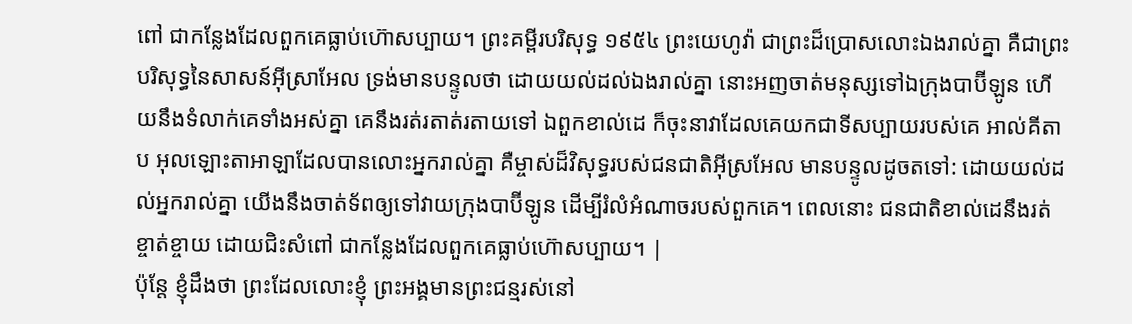ពៅ ជាកន្លែងដែលពួកគេធ្លាប់ហ៊ោសប្បាយ។ ព្រះគម្ពីរបរិសុទ្ធ ១៩៥៤ ព្រះយេហូវ៉ា ជាព្រះដ៏ប្រោសលោះឯងរាល់គ្នា គឺជាព្រះបរិសុទ្ធនៃសាសន៍អ៊ីស្រាអែល ទ្រង់មានបន្ទូលថា ដោយយល់ដល់ឯងរាល់គ្នា នោះអញចាត់មនុស្សទៅឯក្រុងបាប៊ីឡូន ហើយនឹងទំលាក់គេទាំងអស់គ្នា គេនឹងរត់រតាត់រតាយទៅ ឯពួកខាល់ដេ ក៏ចុះនាវាដែលគេយកជាទីសប្បាយរបស់គេ អាល់គីតាប អុលឡោះតាអាឡាដែលបានលោះអ្នករាល់គ្នា គឺម្ចាស់ដ៏វិសុទ្ធរបស់ជនជាតិអ៊ីស្រអែល មានបន្ទូលដូចតទៅ: ដោយយល់ដល់អ្នករាល់គ្នា យើងនឹងចាត់ទ័ពឲ្យទៅវាយក្រុងបាប៊ីឡូន ដើម្បីរំលំអំណាចរបស់ពួកគេ។ ពេលនោះ ជនជាតិខាល់ដេនឹងរត់ខ្ចាត់ខ្ចាយ ដោយជិះសំពៅ ជាកន្លែងដែលពួកគេធ្លាប់ហ៊ោសប្បាយ។ |
ប៉ុន្តែ ខ្ញុំដឹងថា ព្រះដែលលោះខ្ញុំ ព្រះអង្គមានព្រះជន្មរស់នៅ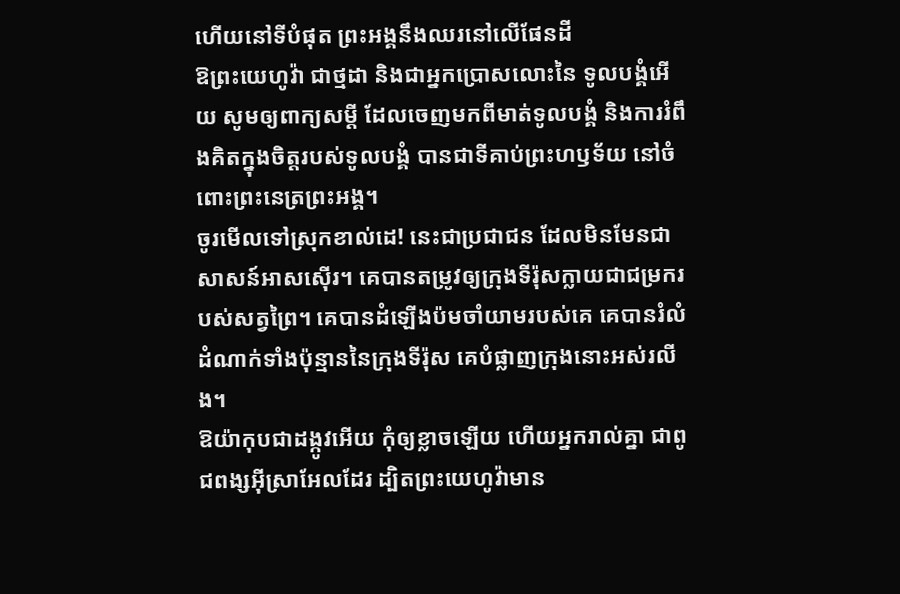ហើយនៅទីបំផុត ព្រះអង្គនឹងឈរនៅលើផែនដី
ឱព្រះយេហូវ៉ា ជាថ្មដា និងជាអ្នកប្រោសលោះនៃ ទូលបង្គំអើយ សូមឲ្យពាក្យសម្ដី ដែលចេញមកពីមាត់ទូលបង្គំ និងការរំពឹងគិតក្នុងចិត្តរបស់ទូលបង្គំ បានជាទីគាប់ព្រះហឫទ័យ នៅចំពោះព្រះនេត្រព្រះអង្គ។
ចូរមើលទៅស្រុកខាល់ដេ! នេះជាប្រជាជន ដែលមិនមែនជាសាសន៍អាសស៊ើរ។ គេបានតម្រូវឲ្យក្រុងទីរ៉ុសក្លាយជាជម្រករបស់សត្វព្រៃ។ គេបានដំឡើងប៉មចាំយាមរបស់គេ គេបានរំលំដំណាក់ទាំងប៉ុន្មាននៃក្រុងទីរ៉ុស គេបំផ្លាញក្រុងនោះអស់រលីង។
ឱយ៉ាកុបជាដង្កូវអើយ កុំឲ្យខ្លាចឡើយ ហើយអ្នករាល់គ្នា ជាពូជពង្សអ៊ីស្រាអែលដែរ ដ្បិតព្រះយេហូវ៉ាមាន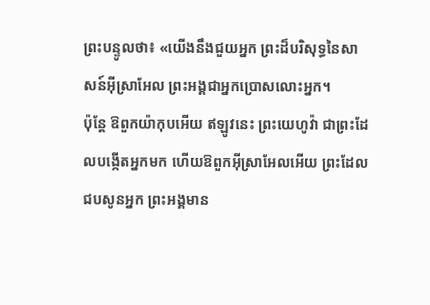ព្រះបន្ទូលថា៖ «យើងនឹងជួយអ្នក ព្រះដ៏បរិសុទ្ធនៃសាសន៍អ៊ីស្រាអែល ព្រះអង្គជាអ្នកប្រោសលោះអ្នក។
ប៉ុន្តែ ឱពួកយ៉ាកុបអើយ ឥឡូវនេះ ព្រះយេហូវ៉ា ជាព្រះដែលបង្កើតអ្នកមក ហើយឱពួកអ៊ីស្រាអែលអើយ ព្រះដែលជបសូនអ្នក ព្រះអង្គមាន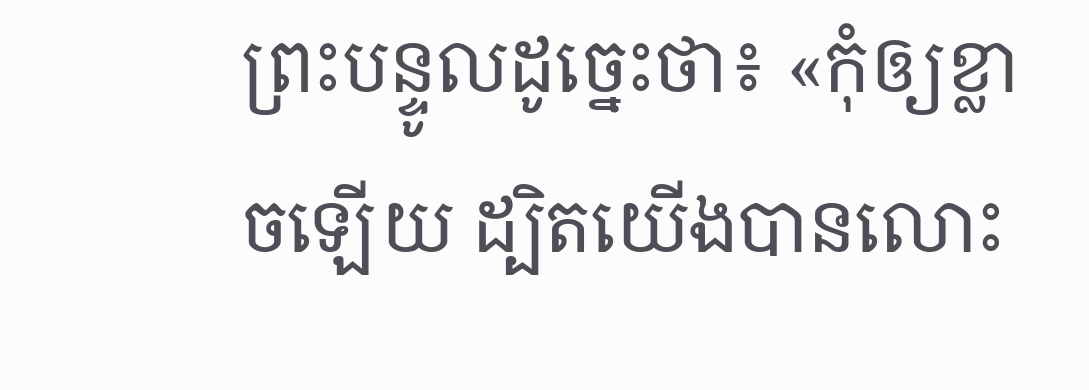ព្រះបន្ទូលដូច្នេះថា៖ «កុំឲ្យខ្លាចឡើយ ដ្បិតយើងបានលោះ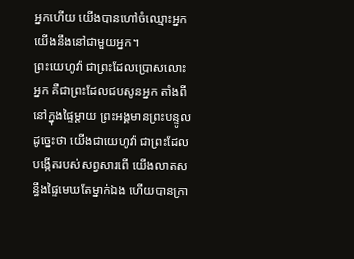អ្នកហើយ យើងបានហៅចំឈ្មោះអ្នក យើងនឹងនៅជាមួយអ្នក។
ព្រះយេហូវ៉ា ជាព្រះដែលប្រោសលោះអ្នក គឺជាព្រះដែលជបសូនអ្នក តាំងពីនៅក្នុងផ្ទៃម្តាយ ព្រះអង្គមានព្រះបន្ទូលដូច្នេះថា យើងជាយេហូវ៉ា ជាព្រះដែលបង្កើតរបស់សព្វសារពើ យើងលាតសន្ធឹងផ្ទៃមេឃតែម្នាក់ឯង ហើយបានក្រា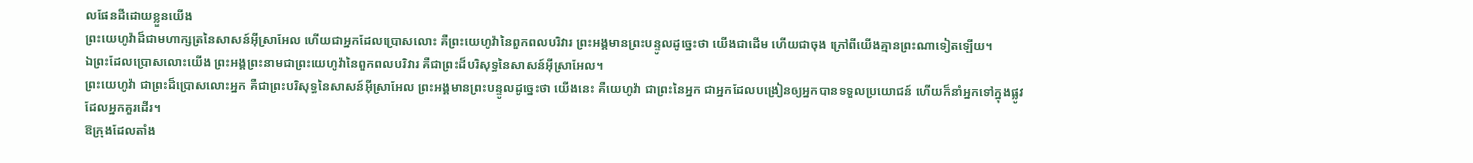លផែនដីដោយខ្លួនយើង
ព្រះយេហូវ៉ាដ៏ជាមហាក្សត្រនៃសាសន៍អ៊ីស្រាអែល ហើយជាអ្នកដែលប្រោសលោះ គឺព្រះយេហូវ៉ានៃពួកពលបរិវារ ព្រះអង្គមានព្រះបន្ទូលដូច្នេះថា យើងជាដើម ហើយជាចុង ក្រៅពីយើងគ្មានព្រះណាទៀតឡើយ។
ឯព្រះដែលប្រោសលោះយើង ព្រះអង្គព្រះនាមជាព្រះយេហូវ៉ានៃពួកពលបរិវារ គឺជាព្រះដ៏បរិសុទ្ធនៃសាសន៍អ៊ីស្រាអែល។
ព្រះយេហូវ៉ា ជាព្រះដ៏ប្រោសលោះអ្នក គឺជាព្រះបរិសុទ្ធនៃសាសន៍អ៊ីស្រាអែល ព្រះអង្គមានព្រះបន្ទូលដូច្នេះថា យើងនេះ គឺយេហូវ៉ា ជាព្រះនៃអ្នក ជាអ្នកដែលបង្រៀនឲ្យអ្នកបានទទួលប្រយោជន៍ ហើយក៏នាំអ្នកទៅក្នុងផ្លូវដែលអ្នកគួរដើរ។
ឱក្រុងដែលតាំង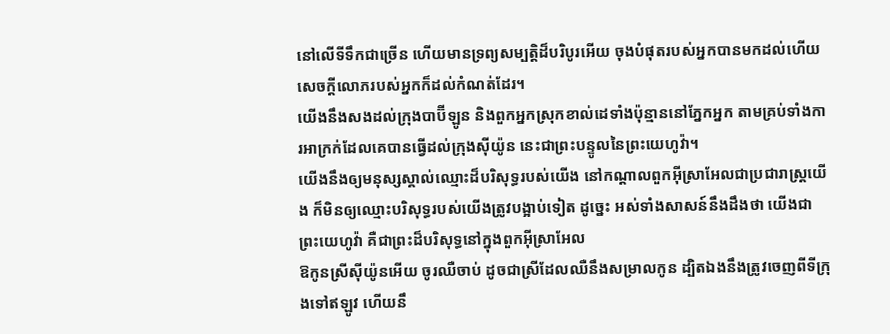នៅលើទីទឹកជាច្រើន ហើយមានទ្រព្យសម្បត្តិដ៏បរិបូរអើយ ចុងបំផុតរបស់អ្នកបានមកដល់ហើយ សេចក្ដីលោភរបស់អ្នកក៏ដល់កំណត់ដែរ។
យើងនឹងសងដល់ក្រុងបាប៊ីឡូន និងពួកអ្នកស្រុកខាល់ដេទាំងប៉ុន្មាននៅភ្នែកអ្នក តាមគ្រប់ទាំងការអាក្រក់ដែលគេបានធ្វើដល់ក្រុងស៊ីយ៉ូន នេះជាព្រះបន្ទូលនៃព្រះយេហូវ៉ា។
យើងនឹងឲ្យមនុស្សស្គាល់ឈ្មោះដ៏បរិសុទ្ធរបស់យើង នៅកណ្ដាលពួកអ៊ីស្រាអែលជាប្រជារាស្ត្រយើង ក៏មិនឲ្យឈ្មោះបរិសុទ្ធរបស់យើងត្រូវបង្អាប់ទៀត ដូច្នេះ អស់ទាំងសាសន៍នឹងដឹងថា យើងជាព្រះយេហូវ៉ា គឺជាព្រះដ៏បរិសុទ្ធនៅក្នុងពួកអ៊ីស្រាអែល
ឱកូនស្រីស៊ីយ៉ូនអើយ ចូរឈឺចាប់ ដូចជាស្រីដែលឈឺនឹងសម្រាលកូន ដ្បិតឯងនឹងត្រូវចេញពីទីក្រុងទៅឥឡូវ ហើយនឹ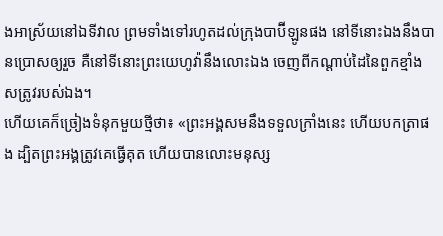ងអាស្រ័យនៅឯទីវាល ព្រមទាំងទៅរហូតដល់ក្រុងបាប៊ីឡូនផង នៅទីនោះឯងនឹងបានប្រោសឲ្យរួច គឺនៅទីនោះព្រះយេហូវ៉ានឹងលោះឯង ចេញពីកណ្ដាប់ដៃនៃពួកខ្មាំងសត្រូវរបស់ឯង។
ហើយគេក៏ច្រៀងទំនុកមួយថ្មីថា៖ «ព្រះអង្គសមនឹងទទួលក្រាំងនេះ ហើយបកត្រាផង ដ្បិតព្រះអង្គត្រូវគេធ្វើគុត ហើយបានលោះមនុស្ស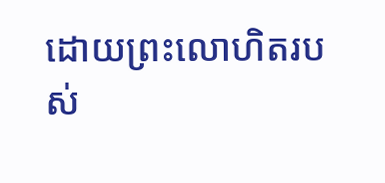ដោយព្រះលោហិតរបស់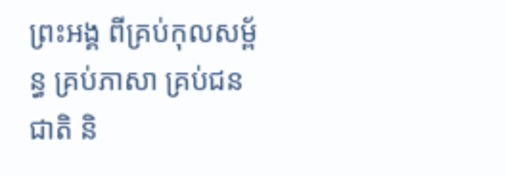ព្រះអង្គ ពីគ្រប់កុលសម្ព័ន្ធ គ្រប់ភាសា គ្រប់ជនជាតិ និ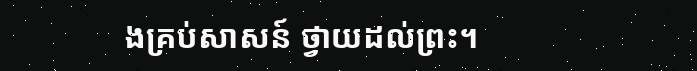ងគ្រប់សាសន៍ ថ្វាយដល់ព្រះ។